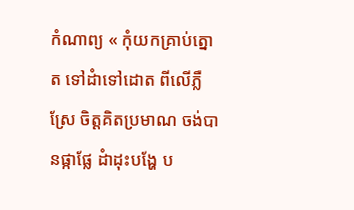កំណាព្យ « កុំយកគ្រាប់ត្នោត ទៅដំាទៅដោត ពីលើភ្លឺស្រែ ចិត្តគិតប្រមាណ ចង់បានផ្កាផ្លែ ដំាដុះបង្ហែ ប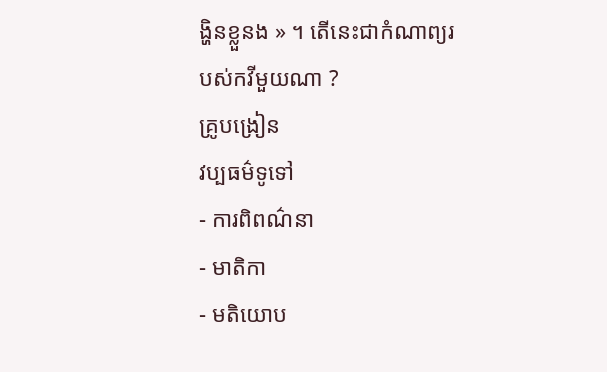ង្ហិនខ្លួនង » ។ តើនេះជាកំណាព្យរបស់កវីមួយណា ?
គ្រូបង្រៀន
វប្បធម៌ទូទៅ
- ការពិពណ៌នា
- មាតិកា
- មតិយោប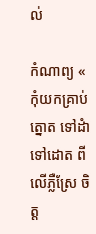ល់

កំណាព្យ « កុំយកគ្រាប់ត្នោត ទៅដំាទៅដោត ពីលើភ្លឺស្រែ ចិត្ត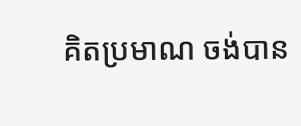គិតប្រមាណ ចង់បាន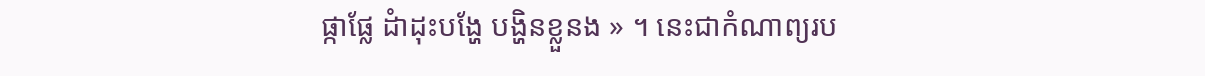ផ្កាផ្លែ ដំាដុះបង្ហែ បង្ហិនខ្លួនង » ។ នេះជាកំណាព្យរប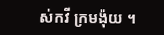ស់កវី ក្រមង៉ុយ ។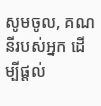សូមចូល, គណនីរបស់អ្នក ដើម្បីផ្តល់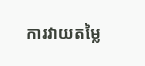ការវាយតម្លៃ